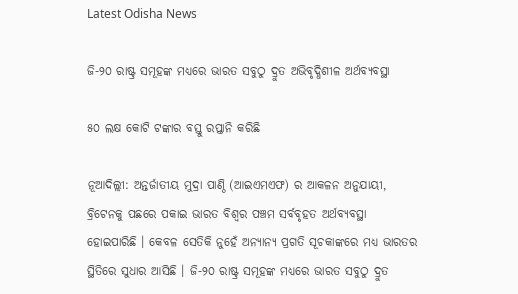Latest Odisha News

ଜି-୨୦ ରାଷ୍ଟ୍ର ସମୂହଙ୍କ ମଧ୍ୟରେ ଭାରତ ସବୁଠୁ ଦ୍ରୁତ ଅଭିବୃଦ୍ଧିଶୀଳ ଅର୍ଥବ୍ୟବସ୍ଥା

୫୦ ଲକ୍ଷ କୋଟି ଟଙ୍କାର ବସ୍ତୁ ରପ୍ତାନି କରିଛି

ନୂଆଦିଲ୍ଲୀ: ଅନ୍ତର୍ଜାତୀୟ ମୁଦ୍ରା ପାଣ୍ଠି (ଆଇଏମଏଫ) ର ଆକଳନ ଅନୁଯାୟୀ, ବ୍ରିଟେନକୁ ପଛରେ ପକାଇ ଭାରତ ବିଶ୍ଵର ପଞ୍ଚମ ସର୍ବବୃହତ ଅର୍ଥବ୍ୟବସ୍ଥା ହୋଇପାରିଛି । କେବଳ ସେତିକି ନୁହେଁ ଅନ୍ୟାନ୍ୟ ପ୍ରଗତି ସୂଚକାଙ୍କରେ ମଧ୍ୟ ଭାରତର ସ୍ଥିତିରେ ସୁଧାର ଆସିଛି । ଜି-୨୦ ରାଷ୍ଟ୍ର ସମୂହଙ୍କ ମଧ୍ୟରେ ଭାରତ ସବୁଠୁ ଦ୍ରୁତ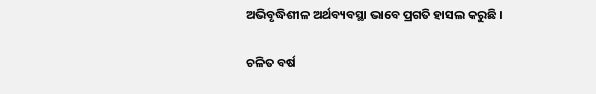ଅଭିବୃଦ୍ଧିଶୀଳ ଅର୍ଥବ୍ୟବସ୍ଥା ଭାବେ ପ୍ରଗତି ହାସଲ କରୁଛି ।

ଚଳିତ ବର୍ଷ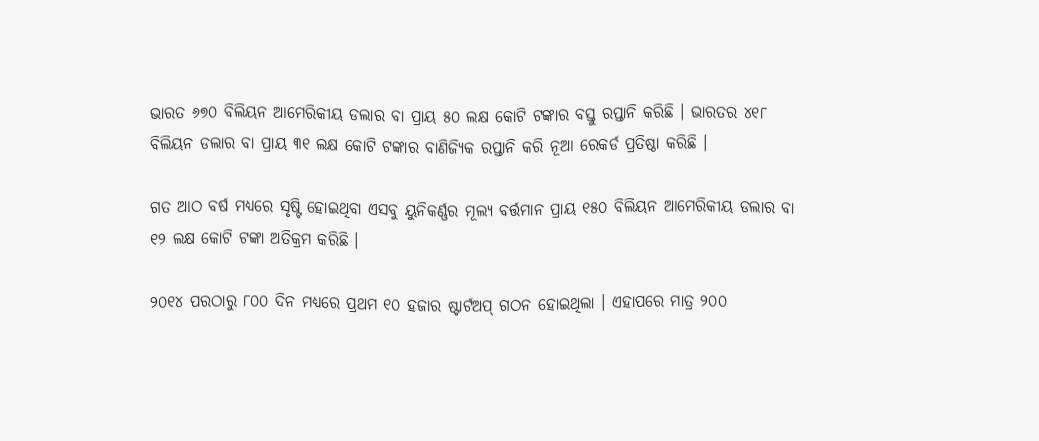ଭାରତ ୬୭୦ ବିଲିୟନ ଆମେରିକୀୟ ଡଲାର ବା ପ୍ରାୟ ୫୦ ଲକ୍ଷ କୋଟି ଟଙ୍କାର ବସ୍ତୁ ରପ୍ତାନି କରିଛି । ଭାରତର ୪୧୮ ବିଲିୟନ ଡଲାର ବା ପ୍ରାୟ ୩୧ ଲକ୍ଷ କୋଟି ଟଙ୍କାର ବାଣିଜ୍ୟିକ ରପ୍ତାନି କରି ନୂଆ ରେକର୍ଡ ପ୍ରତିଷ୍ଠା କରିଛି ।

ଗତ ଆଠ ବର୍ଷ ମଧ୍ୟରେ ସୃଷ୍ଟି ହୋଇଥିବା ଏସବୁ ୟୁନିକର୍ଣ୍ଣର ମୂଲ୍ୟ ବର୍ତ୍ତମାନ ପ୍ରାୟ ୧୫୦ ବିଲିୟନ ଆମେରିକୀୟ ଡଲାର ବା ୧୨ ଲକ୍ଷ କୋଟି ଟଙ୍କା ଅତିକ୍ରମ କରିଛି ।

୨୦୧୪ ପରଠାରୁ ୮୦୦ ଦିନ ମଧ୍ୟରେ ପ୍ରଥମ ୧୦ ହଜାର ଷ୍ଟାର୍ଟଅପ୍‌ ଗଠନ ହୋଇଥିଲା । ଏହାପରେ ମାତ୍ର ୨୦୦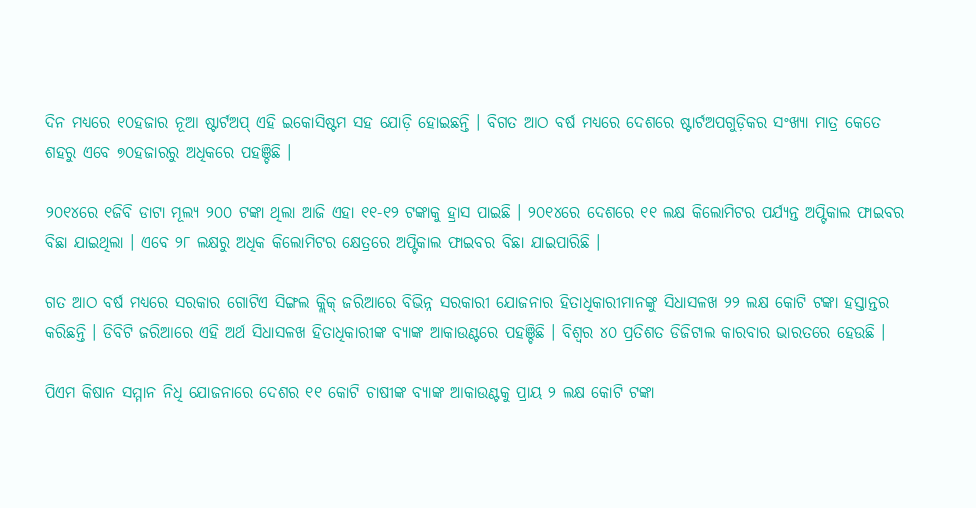ଦିନ ମଧ୍ୟରେ ୧୦ହଜାର ନୂଆ ଷ୍ଟାର୍ଟଅପ୍‌ ଏହି ଇକୋସିଷ୍ଟମ ସହ ଯୋଡ଼ି ହୋଇଛନ୍ତି । ବିଗତ ଆଠ ବର୍ଷ ମଧ୍ୟରେ ଦେଶରେ ଷ୍ଟାର୍ଟଅପଗୁଡ଼ିକର ସଂଖ୍ୟା ମାତ୍ର କେତେ ଶହରୁ ଏବେ ୭୦ହଜାରରୁ ଅଧିକରେ ପହଞ୍ଚିଛି ।

୨୦୧୪ରେ ୧ଜିବି ଡାଟା ମୂଲ୍ୟ ୨୦୦ ଟଙ୍କା ଥିଲା ଆଜି ଏହା ୧୧-୧୨ ଟଙ୍କାକୁ ହ୍ରାସ ପାଇଛି । ୨୦୧୪ରେ ଦେଶରେ ୧୧ ଲକ୍ଷ କିଲୋମିଟର ପର୍ଯ୍ୟନ୍ତ ଅପ୍ଟିକାଲ ଫାଇବର ବିଛା ଯାଇଥିଲା । ଏବେ ୨୮ ଲକ୍ଷରୁ ଅଧିକ କିଲୋମିଟର କ୍ଷେତ୍ରରେ ଅପ୍ଟିକାଲ ଫାଇବର ବିଛା ଯାଇପାରିଛି ।

ଗତ ଆଠ ବର୍ଷ ମଧ୍ୟରେ ସରକାର ଗୋଟିଏ ସିଙ୍ଗଲ କ୍ଲିକ୍‌ ଜରିଆରେ ବିଭିନ୍ନ ସରକାରୀ ଯୋଜନାର ହିତାଧିକାରୀମାନଙ୍କୁ ସିଧାସଳଖ ୨୨ ଲକ୍ଷ କୋଟି ଟଙ୍କା ହସ୍ତାନ୍ତର କରିଛନ୍ତି । ଡିବିଟି ଜରିଆରେ ଏହି ଅର୍ଥ ସିଧାସଳଖ ହିତାଧିକାରୀଙ୍କ ବ୍ୟାଙ୍କ ଆକାଉଣ୍ଟରେ ପହଞ୍ଚିଛି । ବିଶ୍ଵର ୪୦ ପ୍ରତିଶତ ଡିଜିଟାଲ କାରବାର ଭାରତରେ ହେଉଛି ।

ପିଏମ କିଷାନ ସମ୍ମାନ ନିଧି ଯୋଜନାରେ ଦେଶର ୧୧ କୋଟି ଚାଷୀଙ୍କ ବ୍ୟାଙ୍କ ଆକାଉଣ୍ଟକୁ ପ୍ରାୟ ୨ ଲକ୍ଷ କୋଟି ଟଙ୍କା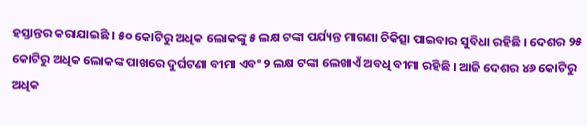ହସ୍ତାନ୍ତର କରାଯାଇଛି । ୫୦ କୋଟିରୁ ଅଧିକ ଲୋକଙ୍କୁ ୫ ଲକ୍ଷ ଟଙ୍କା ପର୍ଯ୍ୟନ୍ତ ମାଗଣା ଚିକିତ୍ସା ପାଇବାର ସୁବିଧା ରହିଛି । ଦେଶର ୨୫ କୋଟିରୁ ଅଧିକ ଲୋକଙ୍କ ପାଖରେ ଦୁର୍ଘଟଣା ବୀମା ଏବଂ ୨ ଲକ୍ଷ ଟଙ୍କା ଲେଖାଏଁ ଅବଧି ବୀମା ରହିଛି । ଆଜି ଦେଶର ୪୬ କୋଟିରୁ ଅଧିକ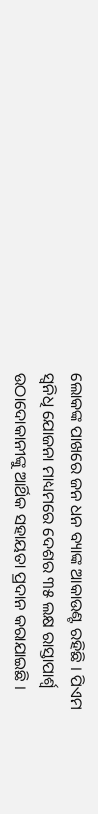ଲୋକଙ୍କ ପାଖରେ ଜନ ଧନ ବ୍ୟାଙ୍କ ଆକାଉଣ୍ଟ ରହିଛି । ପିଏମ ସ୍ୱନିଧି ଯୋଜନା ମାଧ୍ୟମରେ ଦେଶର ୩୫ ଲକ୍ଷ ରାସ୍ତାପାର୍ଶ୍ବ ଉଠାଦୋକାନୀଙ୍କୁ ଆର୍ଥିକ ସହାୟତା ପ୍ରଦାନ କରାଯାଇଛି ।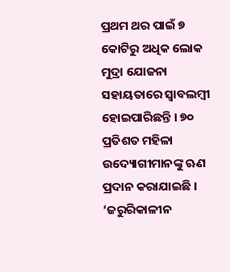ପ୍ରଥମ ଥର ପାଇଁ ୭ କୋଟିରୁ ଅଧିକ ଲୋକ ମୁଦ୍ରା ଯୋଜନା ସହାୟତାରେ ସ୍ୱାବଲମ୍ବୀ ହୋଇପାରିଛନ୍ତି । ୭୦ ପ୍ରତିଶତ ମହିଳା ଉଦ୍ୟୋଗୀମାନଙ୍କୁ ଋଣ ପ୍ରଦାନ କରାଯାଇଛି । ‘ଜରୁରିକାଳୀନ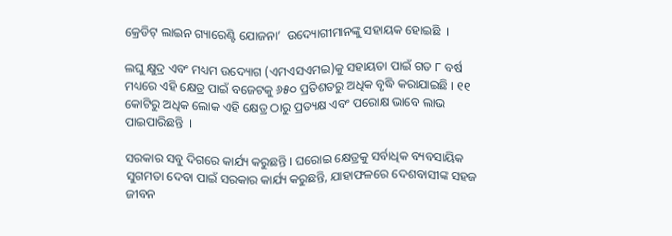କ୍ରେଡିଟ୍‌ ଲାଇନ ଗ୍ୟାରେଣ୍ଟି ଯୋଜନା’  ଉଦ୍ୟୋଗୀମାନଙ୍କୁ ସହାୟକ ହୋଇଛି  ।

ଲଘୁ କ୍ଷୁଦ୍ର ଏବଂ ମଧ୍ୟମ ଉଦ୍ୟୋଗ (ଏମଏସଏମଇ)କୁ ସହାୟତା ପାଇଁ ଗତ ୮ ବର୍ଷ ମଧ୍ୟରେ ଏହି କ୍ଷେତ୍ର ପାଇଁ ବଜେଟକୁ ୬୫୦ ପ୍ରତିଶତରୁ ଅଧିକ ବୃଦ୍ଧି କରାଯାଇଛି । ୧୧ କୋଟିରୁ ଅଧିକ ଲୋକ ଏହି କ୍ଷେତ୍ର ଠାରୁ ପ୍ରତ୍ୟକ୍ଷ ଏବଂ ପରୋକ୍ଷ ଭାବେ ଲାଭ ପାଇପାରିଛନ୍ତି  ।

ସରକାର ସବୁ ଦିଗରେ କାର୍ଯ୍ୟ କରୁଛନ୍ତି । ଘରୋଇ କ୍ଷେତ୍ରକୁ ସର୍ବାଧିକ ବ୍ୟବସାୟିକ ସୁଗମତା ଦେବା ପାଇଁ ସରକାର କାର୍ଯ୍ୟ କରୁଛନ୍ତି, ଯାହାଫଳରେ ଦେଶବାସୀଙ୍କ ସହଜ ଜୀବନ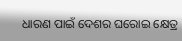ଧାରଣ ପାଇଁ ଦେଶର ଘରୋଇ କ୍ଷେତ୍ର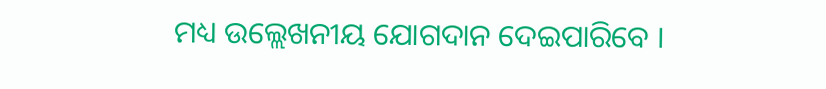ମଧ୍ୟ ଉଲ୍ଲେଖନୀୟ ଯୋଗଦାନ ଦେଇପାରିବେ ।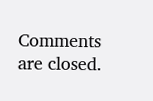Comments are closed.